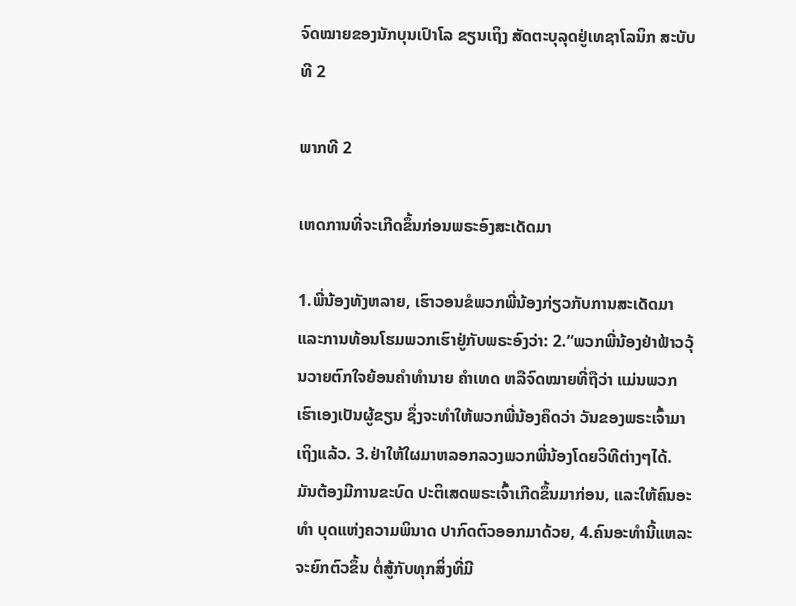ຈົດໝາຍຂອງນັກບຸນເປົາໂລ ຂຽນເຖິງ ສັດຕະບຸລຸດຢູ່ເທຊາໂລນິກ ສະບັບທີ 2

ພາກທີ 2

ເຫດການທີ່ຈະເກີດຂຶ້ນກ່ອນພຣະອົງສະເດັດມາ

1.ພີ່ນ້ອງທັງຫລາຍ, ເຮົາວອນຂໍພວກພີ່ນ້ອງກ່ຽວກັບການສະເດັດມາ ແລະການທ້ອນໂຮມພວກເຮົາຢູ່ກັບພຣະອົງວ່າ: 2.“ພວກພີ່ນ້ອງຢ່າຟ້າວວຸ້ນວາຍຕົກໃຈຍ້ອນຄຳທຳນາຍ ຄຳເທດ ຫລືຈົດໝາຍທີ່ຖືວ່າ ແມ່ນພວກເຮົາເອງເປັນຜູ້ຂຽນ ຊຶ່ງຈະທຳໃຫ້ພວກພີ່ນ້ອງຄຶດວ່າ ວັນຂອງພຣະເຈົ້າມາເຖິງແລ້ວ. 3.ຢ່າໃຫ້ໃຜມາຫລອກລວງພວກພີ່ນ້ອງໂດຍວິທີຕ່າງໆໄດ້. ມັນຕ້ອງມີການຂະບົດ ປະຕິເສດພຣະເຈົ້າເກີດຂຶ້ນມາກ່ອນ, ແລະໃຫ້ຄົນອະທຳ ບຸດແຫ່ງຄວາມພິນາດ ປາກົດຕົວອອກມາດ້ວຍ, 4.ຄົນອະທຳນີ້ແຫລະຈະຍົກຕົວຂຶ້ນ ຕໍ່ສູ້ກັບທຸກສິ່ງທີ່ມີ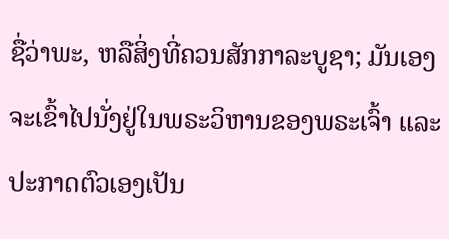ຊື່ວ່າພະ, ຫລືສິ່ງທີ່ຄວນສັກກາລະບູຊາ; ມັນເອງຈະເຂົ້າໄປນັ່ງຢູ່ໃນພຣະວິຫານຂອງພຣະເຈົ້າ ແລະປະກາດຕົວເອງເປັນ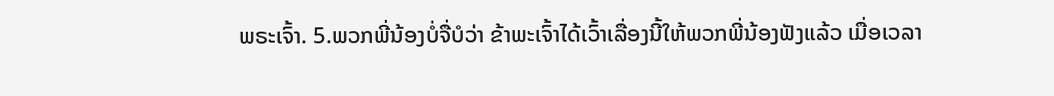ພຣະເຈົ້າ. 5.ພວກພີ່ນ້ອງບໍ່ຈື່ບໍວ່າ ຂ້າພະເຈົ້າໄດ້ເວົ້າເລື່ອງນີ້ໃຫ້ພວກພີ່ນ້ອງຟັງແລ້ວ ເມື່ອເວລາ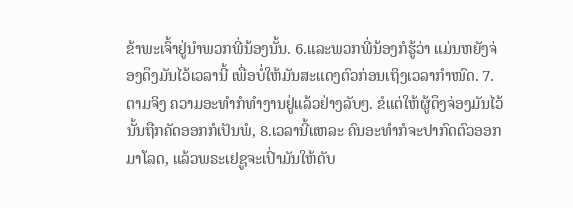ຂ້າພະເຈົ້າຢູ່ນຳພວກພີ່ນ້ອງນັ້ນ. 6.ແລະພວກພີ່ນ້ອງກໍຮູ້ວ່າ ແມ່ນຫຍັງຈ່ອງດຶງມັນໄວ້ເວລານີ້ ເພື່ອບໍ່ໃຫ້ມັນສະແດງຕົວກ່ອນເຖິງເວລາກຳໜົດ. 7.ຕາມຈິງ ຄວາມອະທຳກໍທຳງານຢູ່ແລ້ວຢ່າງລັບໆ. ຂໍແຕ່ໃຫ້ຜູ້ດຶງຈ່ອງມັນໄວ້ນັ້ນຖືກຄັດອອກກໍເປັນພໍ, 8.ເວລານີ້ແຫລະ ຄົນອະທຳກໍຈະປາກົດຕົວອອກມາໂລດ, ແລ້ວພຣະເຢຊູຈະເປົ່າມັນໃຫ້ດັບ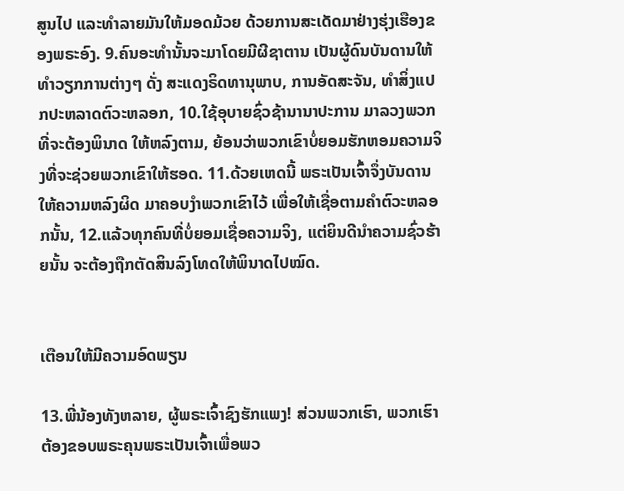ສູນໄປ ແລະທຳລາຍມັນໃຫ້ມອດມ້ວຍ ດ້ວຍການສະເດັດມາຢ່າງຮຸ່ງເຮືອງຂອງພຣະອົງ. 9.ຄົນອະທຳນັ້ນຈະມາໂດຍມີຜີຊາຕານ ເປັນຜູ້ດົນບັນດານໃຫ້ທຳວຽກການຕ່າງໆ ດັ່ງ ສະແດງຣິດທານຸພາບ, ການອັດສະຈັນ, ທຳສິ່ງແປກປະຫລາດຕົວະຫລອກ, 10.ໃຊ້ອຸບາຍຊົ່ວຊ້ານານາປະການ ມາລວງພວກທີ່ຈະຕ້ອງພິນາດ ໃຫ້ຫລົງຕາມ, ຍ້ອນວ່າພວກເຂົາບໍ່ຍອມຮັກຫອມຄວາມຈິງທີ່ຈະຊ່ວຍພວກເຂົາໃຫ້ຮອດ. 11.ດ້ວຍເຫດນີ້ ພຣະເປັນເຈົ້າຈຶ່ງບັນດານໃຫ້ຄວາມຫລົງຜິດ ມາຄອບງຳພວກເຂົາໄວ້ ເພື່ອໃຫ້ເຊື່ອຕາມຄຳຕົວະຫລອກນັ້ນ, 12.ແລ້ວທຸກຄົນທີ່ບໍ່ຍອມເຊື່ອຄວາມຈິງ, ແຕ່ຍິນດີນຳຄວາມຊົ່ວຮ້າຍນັ້ນ ຈະຕ້ອງຖືກຕັດສິນລົງໂທດໃຫ້ພິນາດໄປໝົດ.


ເຕືອນໃຫ້ມີຄວາມອົດພຽນ

13.ພີ່ນ້ອງທັງຫລາຍ, ຜູ້ພຣະເຈົ້າຊົງຮັກແພງ! ສ່ວນພວກເຮົາ, ພວກເຮົາຕ້ອງຂອບພຣະຄຸນພຣະເປັນເຈົ້າເພື່ອພວ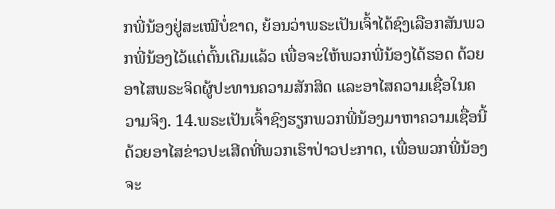ກພີ່ນ້ອງຢູ່ສະເໝີບໍ່ຂາດ, ຍ້ອນວ່າພຣະເປັນເຈົ້າໄດ້ຊົງເລືອກສັນພວກພີ່ນ້ອງໄວ້ແຕ່ຕົ້ນເດີມແລ້ວ ເພື່ອຈະໃຫ້ພວກພີ່ນ້ອງໄດ້ຮອດ ດ້ວຍອາໄສພຣະຈິດຜູ້ປະທານຄວາມສັກສິດ ແລະອາໄສຄວາມເຊື່ອໃນຄວາມຈິງ. 14.ພຣະເປັນເຈົ້າຊົງຮຽກພວກພີ່ນ້ອງມາຫາຄວາມເຊື່ອນີ້ ດ້ວຍອາໄສຂ່າວປະເສີດທີ່ພວກເຮົາປ່າວປະກາດ, ເພື່ອພວກພີ່ນ້ອງຈະ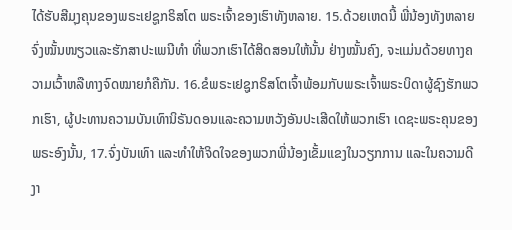ໄດ້ຮັບສີມຸງຄຸນຂອງພຣະເຢຊູກຣິສໂຕ ພຣະເຈົ້າຂອງເຮົາທັງຫລາຍ. 15.ດ້ວຍເຫດນີ້ ພີ່ນ້ອງທັງຫລາຍຈົ່ງໝັ້ນໜຽວແລະຮັກສາປະເພນີທຳ ທີ່ພວກເຮົາໄດ້ສິດສອນໃຫ້ນັ້ນ ຢ່າງໝັ້ນຄົງ, ຈະແມ່ນດ້ວຍທາງຄວາມເວົ້າຫລືທາງຈົດໝາຍກໍຄືກັນ. 16.ຂໍພຣະເຢຊູກຣິສໂຕເຈົ້າພ້ອມກັບພຣະເຈົ້າພຣະບິດາຜູ້ຊົງຮັກພວກເຮົາ, ຜູ້ປະທານຄວາມບັນເທົານິຣັນດອນແລະຄວາມຫວັງອັນປະເສີດໃຫ້ພວກເຮົາ ເດຊະພຣະຄຸນຂອງພຣະອົງນັ້ນ, 17.ຈົ່ງບັນເທົາ ແລະທຳໃຫ້ຈິດໃຈຂອງພວກພີ່ນ້ອງເຂັ້ມແຂງໃນວຽກການ ແລະໃນຄວາມດີງາ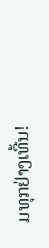ມທຸກຢ່າງເທີ້ນ!